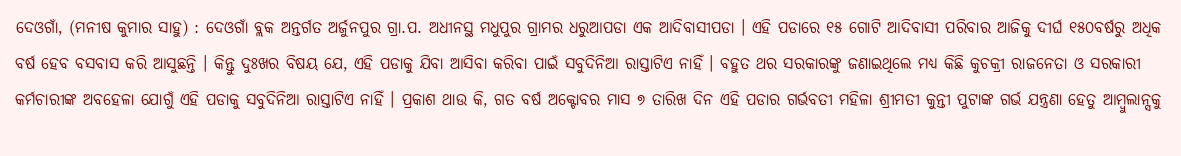ଦେଓଗାଁ, (ମନୀଷ କୁମାର ସାହୁ) : ଦେଓଗାଁ ବ୍ଲକ ଅନ୍ତର୍ଗତ ଅର୍ଜୁନପୁର ଗ୍ରା.ପ. ଅଧୀନସ୍ଥ ମଧୁପୁର ଗ୍ରାମର ଧରୁଆପଡା ଏକ ଆଦିବାସୀପଡା । ଏହି ପଡାରେ ୧୫ ଗୋଟି ଆଦିବାସୀ ପରିବାର ଆଜିକୁ ଦୀର୍ଘ ୧୫୦ବର୍ଷରୁ ଅଧିକ ବର୍ଷ ହେବ ବସବାସ କରି ଆସୁଛନ୍ତି । କିନ୍ତୁ ଦୁଃଖର ବିଷୟ ଯେ, ଏହି ପଡାକୁ ଯିବା ଆସିବା କରିବା ପାଇଁ ସବୁଦିନିଆ ରାସ୍ତାଟିଏ ନାହିଁ । ବହୁତ ଥର ସରକାରଙ୍କୁ ଜଣାଇଥିଲେ ମଧ୍ୟ କିଛି କୁଚକ୍ରୀ ରାଜନେତା ଓ ସରକାରୀ କର୍ମଚାରୀଙ୍କ ଅବହେଳା ଯୋଗୁଁ ଏହି ପଡାକୁ ସବୁଦିନିଆ ରାସ୍ତାଟିଏ ନାହିଁ । ପ୍ରକାଶ ଥାଉ କି, ଗତ ବର୍ଷ ଅକ୍ଟୋବର ମାସ ୭ ତାରିଖ ଦିନ ଏହି ପଡାର ଗର୍ଭବତୀ ମହିଳା ଶ୍ରୀମତୀ କୁନ୍ତୀ ପୁଟାଙ୍କ ଗର୍ଭ ଯନ୍ତ୍ରଣା ହେତୁ ଆମ୍ବୁଲାନ୍ସକୁ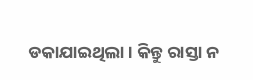ଡକାଯାଇଥିଲା । କିନ୍ତୁ ରାସ୍ତା ନ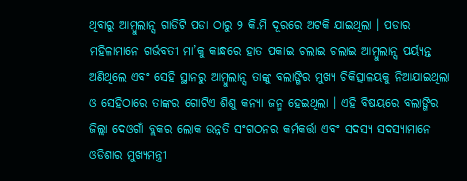ଥିବାରୁ ଆମ୍ବୁଲାନ୍ସ ଗାଡିଟି ପଡା ଠାରୁ ୨ କି.ମି ଦୂରରେ ଅଟକି ଯାଇଥିଲା । ପଡାର ମହିଳାମାନେ ଗର୍ଭବତୀ ମା’କୁ କାନ୍ଧରେ ହାତ ପକାଇ ଚଲାଇ ଚଲାଇ ଆମ୍ବୁଲାନ୍ସ ପର୍ୟ୍ୟନ୍ତ ଅଣିଥିଲେ ଏବଂ ସେହି ସ୍ଥାନରୁ ଆମ୍ବୁଲାନ୍ସ ତାଙ୍କୁ ବଲାଙ୍ଗିର ମୁଖ୍ୟ ଚିକିତ୍ସାଳୟକୁ ନିଆଯାଇଥିଲା ଓ ସେହିଠାରେ ତାଙ୍କର ଗୋଟିଏ ଶିଶୁ କନ୍ୟା ଜନ୍ମ ହେଇଥିଲା । ଏହି ବିଷୟରେ ବଲାଙ୍ଗିର ଜିଲ୍ଲା ଦେଓଗାଁ ବ୍ଲକର ଲୋକ ଉନ୍ନତି ସଂଗଠନର କର୍ମକର୍ତ୍ତା ଏବଂ ସଦସ୍ୟ ସଦସ୍ୟାମାନେ ଓଡିଶାର ମୁଖ୍ୟମନ୍ତ୍ରୀ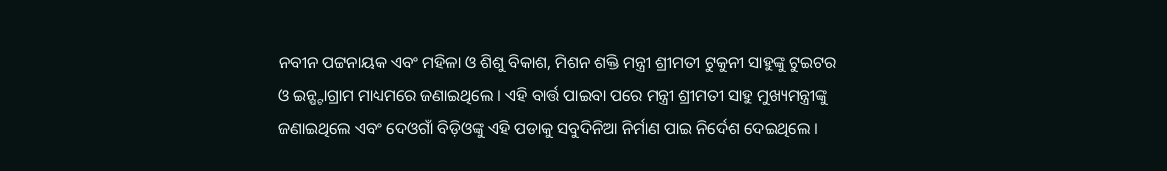ନବୀନ ପଟ୍ଟନାୟକ ଏବଂ ମହିଳା ଓ ଶିଶୁ ବିକାଶ, ମିଶନ ଶକ୍ତି ମନ୍ତ୍ରୀ ଶ୍ରୀମତୀ ଟୁକୁନୀ ସାହୁଙ୍କୁ ଟୁଇଟର ଓ ଇନ୍ଷ୍ଟାଗ୍ରାମ ମାଧ୍ୟମରେ ଜଣାଇଥିଲେ । ଏହି ବାର୍ତ୍ତ ପାଇବା ପରେ ମନ୍ତ୍ରୀ ଶ୍ରୀମତୀ ସାହୁ ମୁଖ୍ୟମନ୍ତ୍ରୀଙ୍କୁ ଜଣାଇଥିଲେ ଏବଂ ଦେଓଗାଁ ବିଡ଼ିଓଙ୍କୁ ଏହି ପଡାକୁ ସବୁଦିନିଆ ନିର୍ମାଣ ପାଇ ନିର୍ଦେଶ ଦେଇଥିଲେ ।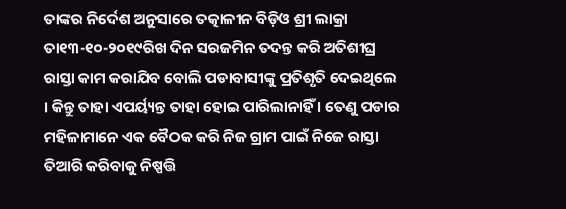ତାଙ୍କର ନିର୍ଦେଶ ଅନୁସାରେ ତତ୍କାଳୀନ ବିଡ଼ିଓ ଶ୍ରୀ ଲାକ୍ରା ତା୧୩-୧୦-୨୦୧୯ରିଖ ଦିନ ସରଜମିନ ତଦନ୍ତ କରି ଅତିଶୀଘ୍ର ରାସ୍ତା କାମ କରାଯିବ ବୋଲି ପଡାବାସୀଙ୍କୁ ପ୍ରତିଶୃତି ଦେଇଥିଲେ । କିନ୍ତୁ ତାହା ଏପର୍ୟ୍ୟନ୍ତ ତାହା ହୋଇ ପାରିଲାନାହିଁ । ତେଣୁ ପଡାର ମହିଳାମାନେ ଏକ ବୈଠକ କରି ନିଜ ଗ୍ରାମ ପାଇଁ ନିଜେ ରାସ୍ତା ତିଆରି କରିବାକୁ ନିଷ୍ପତ୍ତି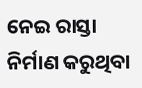ନେଇ ରାସ୍ତା ନିର୍ମାଣ କରୁଥିବା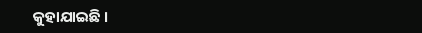କୁହାଯାଇଛି ।